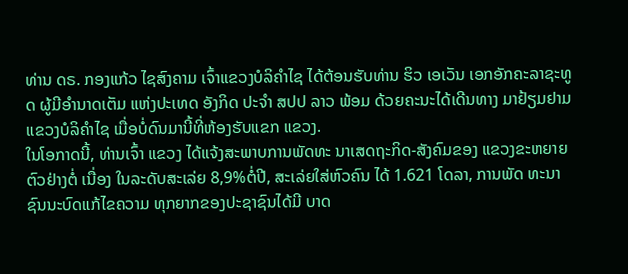ທ່ານ ດຣ. ກອງແກ້ວ ໄຊສົງຄາມ ເຈົ້າແຂວງບໍລິຄຳໄຊ ໄດ້ຕ້ອນຮັບທ່ານ ຮິວ ເອເວັນ ເອກອັກຄະລາຊະທູດ ຜູ້ມີອຳນາດເຕັມ ແຫ່ງປະເທດ ອັງກິດ ປະຈຳ ສປປ ລາວ ພ້ອມ ດ້ວຍຄະນະໄດ້ເດີນທາງ ມາຢ້ຽມຢາມແຂວງບໍລິຄຳໄຊ ເມື່ອບໍ່ດົນມານີ້ທີ່ຫ້ອງຮັບແຂກ ແຂວງ.
ໃນໂອກາດນີ້, ທ່ານເຈົ້າ ແຂວງ ໄດ້ແຈ້ງສະພາບການພັດທະ ນາເສດຖະກິດ-ສັງຄົມຂອງ ແຂວງຂະຫຍາຍຕົວຢ່າງຕໍ່ ເນື່ອງ ໃນລະດັບສະເລ່ຍ 8,9%ຕໍ່ປີ, ສະເລ່ຍໃສ່ຫົວຄົນ ໄດ້ 1.621 ໂດລາ, ການພັດ ທະນາຊົນນະບົດແກ້ໄຂຄວາມ ທຸກຍາກຂອງປະຊາຊົນໄດ້ມີ ບາດ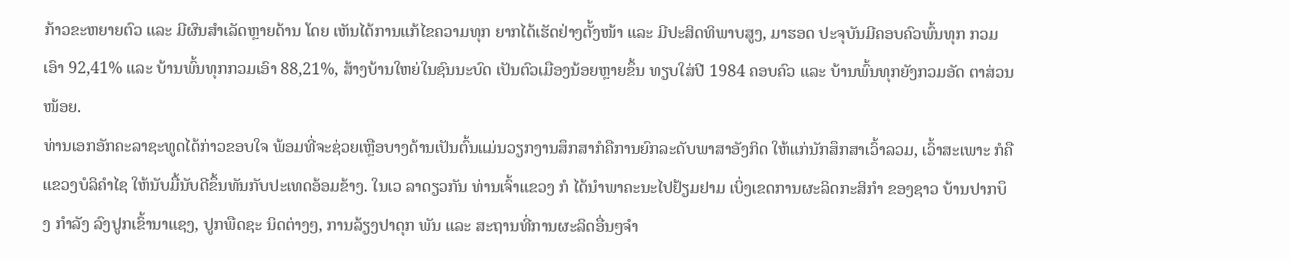ກ້າວຂະຫຍາຍຕົວ ແລະ ມີຜົນສຳເລັດຫຼາຍດ້ານ ໂດຍ ເຫັນໄດ້ການແກ້ໄຂຄວາມທຸກ ຍາກໄດ້ເຮັດຢ່າງຕັ້ງໜ້າ ແລະ ມີປະສິດທິພາບສູງ, ມາຮອດ ປະຈຸບັນມີຄອບຄົວພົ້ນທຸກ ກວມເອົາ 92,41% ແລະ ບ້ານພົ້ນທຸກກວມເອົາ 88,21%, ສ້າງບ້ານໃຫຍ່ໃນຊົນນະບົດ ເປັນຕົວເມືອງນ້ອຍຫຼາຍຂຶ້ນ ທຽບໃສ່ປີ 1984 ຄອບຄົວ ແລະ ບ້ານພົ້ນທຸກຍັງກວມອັດ ຕາສ່ວນໜ້ອຍ.
ທ່ານເອກອັກຄະລາຊະທູດໄດ້ກ່າວຂອບໃຈ ພ້ອມທີ່ຈະຊ່ວຍເຫຼືອບາງດ້ານເປັນຕົ້ນແມ່ນວຽກງານສຶກສາກໍຄືການຍົກລະດັບພາສາອັງກິດ ໃຫ້ແກ່ນັກສຶກສາເວົ້າລວມ, ເວົ້າສະເພາະ ກໍຄືແຂວງບໍລິຄຳໄຊ ໃຫ້ນັບມື້ນັບດີຂຶ້ນທັນກັບປະເທດອ້ອມຂ້າງ. ໃນເວ ລາດຽວກັນ ທ່ານເຈົ້າແຂວງ ກໍ ໄດ້ນຳພາຄະນະໄປຢ້ຽມຢາມ ເບິ່ງເຂດການຜະລິດກະສິກຳ ຂອງຊາວ ບ້ານປາກບຶງ ກຳລັງ ລົງປູກເຂົ້ານາແຊງ, ປູກພືດຊະ ນິດຕ່າງໆ, ການລ້ຽງປາດຸກ ພັນ ແລະ ສະຖານທີ່ການຜະລິດອື່ນໆຈຳ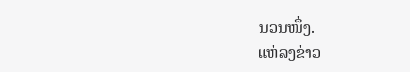ນວນໜຶ່ງ.
ແຫ່ລງຂ່າວ